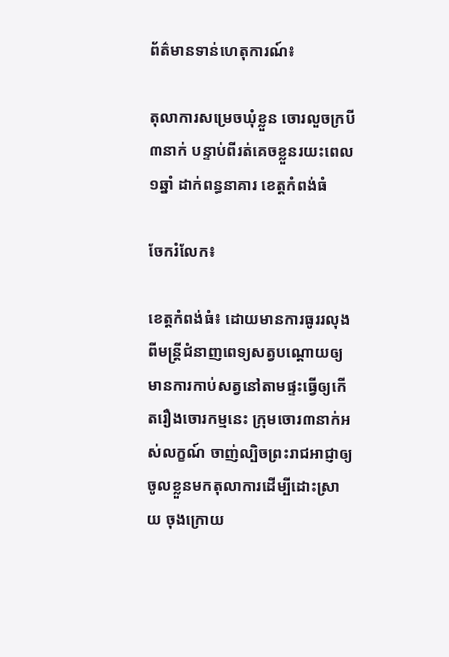ព័ត៌មានទាន់ហេតុការណ៍៖

តុលាការសម្រេចឃុំខ្លួន ចោរលួចក្របី៣នាក់ បន្ទាប់ពីរត់គេចខ្លួនរយះពេល១ឆ្នាំ ដាក់ពន្ធនាគារ ខេត្តកំពង់ធំ

ចែករំលែក៖

ខេត្តកំពង់ធំ៖ ដោយមានការធូររលុងពីមន្រ្ដីជំនាញពេទ្យសត្វបណ្ដោយឲ្យមានការកាប់សត្វនៅតាមផ្ទះធ្វើឲ្យកើតរឿងចោរកម្មនេះ ក្រុមចោរ៣នាក់អស់លក្ខណ៍ ចាញ់ល្បិចព្រះរាជអាជ្ញាឲ្យចូលខ្លួនមកតុលាការដើម្បីដោះស្រាយ ចុងក្រោយ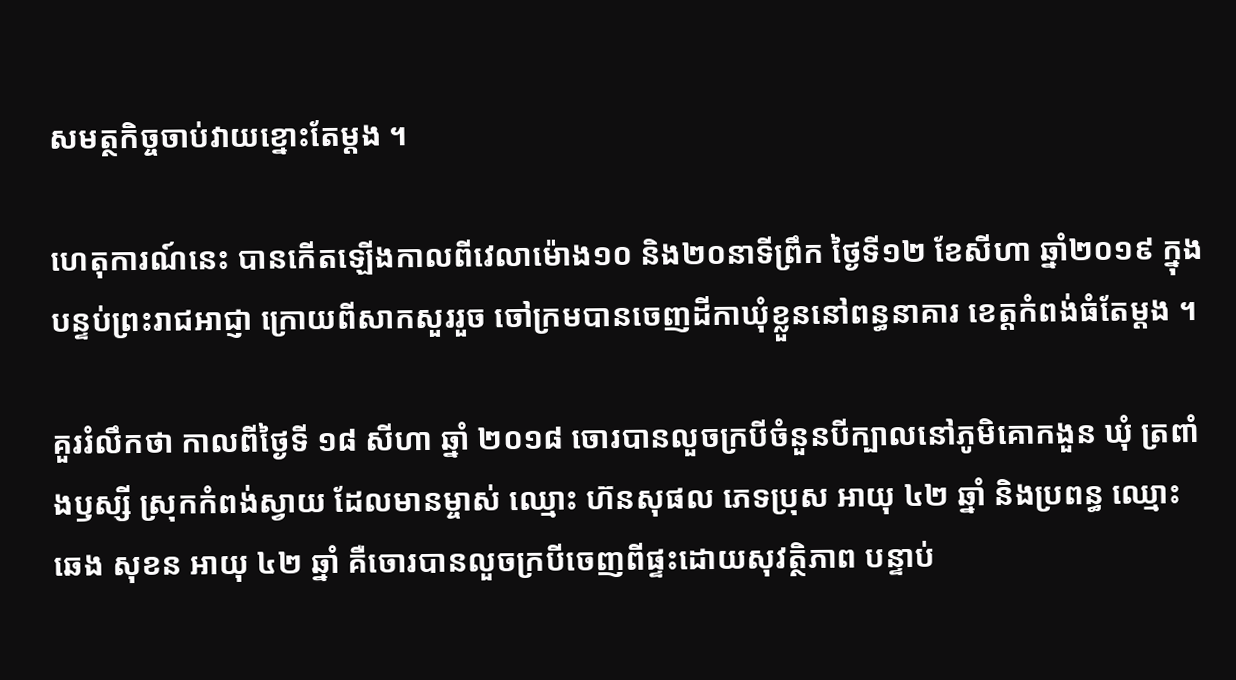សមត្ថកិច្ចចាប់វាយខ្នោះតែម្ដង ។

ហេតុការណ៍នេះ បានកើតឡើងកាលពីវេលាម៉ោង១០ និង២០នាទីព្រឹក ថ្ងៃទី១២ ខែសីហា ឆ្នាំ២០១៩ ក្នុងបន្ទប់ព្រះរាជអាជ្ញា ក្រោយពីសាកសួររួច ចៅក្រមបានចេញដីកាឃុំខ្លួននៅពន្ធនាគារ ខេត្តកំពង់ធំតែម្តង ។

គួររំលឹកថា កាលពីថ្ងៃទី ១៨ សីហា ឆ្នាំ ២០១៨ ចោរបានលួចក្របីចំនួនបីក្បាលនៅភូមិគោកងួន ឃំុ ត្រពាំងឫស្សី ស្រុកកំពង់ស្វាយ ដែលមានម្ចាស់ ឈ្មោះ ហ៊នសុផល ភេទប្រុស អាយុ ៤២ ឆ្នាំ និងប្រពន្ធ ឈ្មោះ ឆេង សុខន អាយុ ៤២ ឆ្នាំ គឺចោរបានលួចក្របីចេញពីផ្ទះដោយសុវត្ថិភាព បន្ទាប់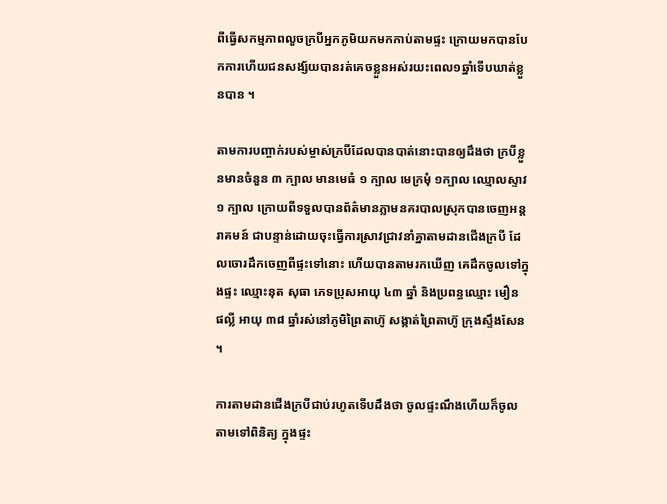ពីធ្វើសកម្មភាពលួចក្របីអ្នកភូមិយកមកកាប់តាមផ្ទះ ក្រោយមកបានបែកការហើយជនសង្ស័យបានរត់គេចខ្លួនអស់រយះពេល១ឆ្នាំទើបឃាត់ខ្លួនបាន ។

តាមការបញ្ចាក់របស់ម្ចាស់ក្របីដែលបានបាត់នោះបានឲ្យដឹងថា ក្របីខ្លួនមានចំនួន ៣ ក្បាល មានមេធំ ១ ក្បាល មេក្រមំុ ១ក្បាល ឈ្មោលស្ទាវ ១ ក្បាល ក្រោយពីទទួលបានព័ត៌មានភ្លាមនគរបាលស្រុកបានចេញអន្តរាគមន៍ ជាបន្ទាន់ដោយចុះធ្វើការស្រាវជ្រាវនាំគ្នាតាមដានជើងក្របី ដែលចោរដឹកចេញពីផ្ទះទៅនោះ ហើយបានតាមរកឃើញ គេដឹកចូលទៅក្នុងផ្ទះ ឈ្មោះនុត សុធា ភេទប្រុសអាយុ ៤៣ ឆ្នាំ និងប្រពន្ធឈ្មោះ មឿន ផល្លី អាយុ ៣៨ ឆ្នាំរស់នៅភូមិព្រៃតាហ៊ូ សង្កាត់ព្រៃតាហ៊ូ ក្រុងស្ទឹងសែន ។

ការតាមដានជើងក្របីជាប់រហូតទើបដឹងថា ចូលផ្ទះណឹងហើយក៏ចូលតាមទៅពិនិត្យ ក្នុងផ្ទះ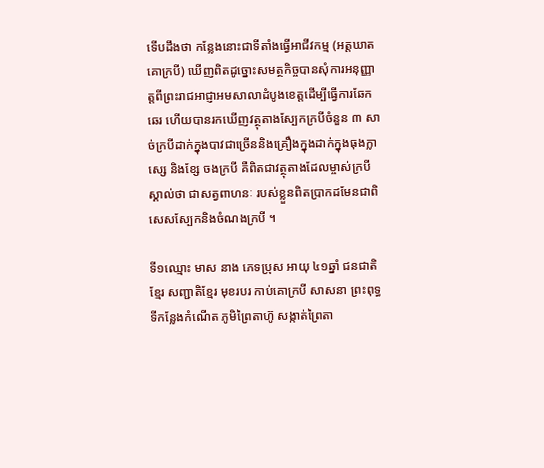ទើបដឹងថា កន្លែងនោះជាទីតាំងធ្វើអាជីវកម្ម (អត្តឃាតគោក្របី) ឃើញពិតដូច្នោះសមត្ថកិច្ចបានសំុការអនុញ្ញាត្តពីព្រះរាជអាជ្ញាអមសាលាដំបូងខេត្តដើម្បីធ្វើការឆែកឆេរ ហើយបានរកឃើញវត្ថុតាងស្បែកក្របីចំនួន ៣ សាច់ក្របីដាក់ក្នុងបាវជាច្រើននិងគ្រឿងក្នុងដាក់ក្នុងធុងក្លាស្សេ និងខ្សែ ចងក្របី គឺពិតជាវត្ថុតាងដែលម្ចាស់ក្របី ស្គាល់ថា ជាសត្វពាហនៈ របស់ខ្លួនពិតប្រាកដមែនជាពិសេសស្បែកនិងចំណងក្របី ។

ទី១ឈ្មោះ មាស នាង ភេទប្រុស អាយុ ៤១ឆ្នាំ ជនជាតិខ្មែរ សញ្ជាតិខ្មែរ មុខរបរ កាប់គោក្របី សាសនា ព្រះពុទ្ធ ទីកន្លែងកំណើត ភូមិព្រៃតាហ៊ូ សង្កាត់ព្រៃតា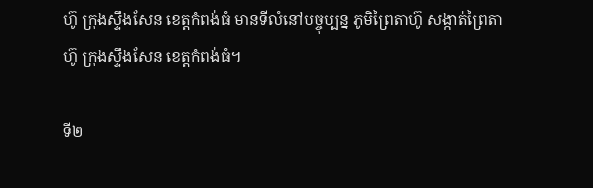ហ៊ូ ក្រុងស្ទឹងសែន ខេត្តកំពង់ធំ មានទីលំនៅបច្ចុប្បន្ន ភូមិព្រៃតាហ៊ូ សង្កាត់ព្រៃតាហ៊ូ ក្រុងស្ទឹងសែន ខេត្តកំពង់ធំ។

ទី២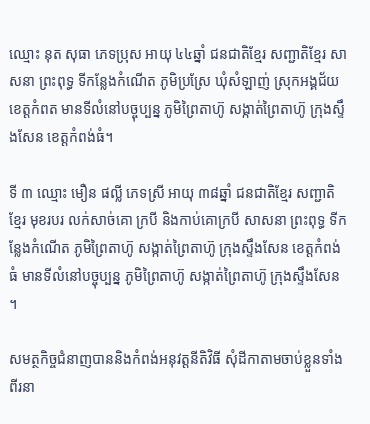ឈ្មោះ នុត សុធា ភេទប្រុស អាយុ ៤៤ឆ្នាំ ជនជាតិខ្មែរ សញ្ជាតិខ្មែរ សាសនា ព្រះពុទ្ធ ទីកន្លែងកំណើត ភូមិប្រស្រែ ឃុំសំឡាញ់ ស្រុកអង្គជ័យ ខេត្តកំពត មានទីលំនៅបច្ចុប្បន្ន ភូមិព្រៃតាហ៊ូ សង្កាត់ព្រៃតាហ៊ូ ក្រុងស្ទឹងសែន ខេត្តកំពង់ធំ។

ទី ៣ ឈ្មោះ មឿន ផល្លី ភេទស្រី អាយុ ៣៨ឆ្នាំ ជនជាតិខ្មែរ សញ្ជាតិខ្មែរ មុខរបរ លក់សាច់គោ ក្របី និងកាប់គោក្របី សាសនា ព្រះពុទ្ធ ទីកន្លែងកំណើត ភូមិព្រៃតាហ៊ូ សង្កាត់ព្រៃតាហ៊ូ ក្រុងស្ទឹងសែន ខេត្តកំពង់ធំ មានទីលំនៅបច្ចុប្បន្ន ភូមិព្រៃតាហ៊ូ សង្កាត់ព្រៃតាហ៊ូ ក្រុងស្ទឹងសែន ។

សមត្ថកិច្ចជំនាញបាននិងកំពង់អនុវត្តនីតិវិធី សំុដីកាតាមចាប់ខ្លួនទាំងពីរនា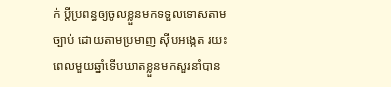ក់ ប្តីប្រពន្ធឲ្យចូលខ្លួនមកទទួលទោសតាមច្បាប់ ដោយតាមប្រមាញ ស៊ីបអង្កេត រយះពេលមួយឆ្នាំទើបឃាតខ្លួនមកសួរនាំបាន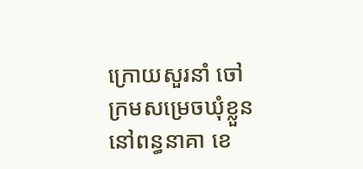ក្រោយសួរនាំ ចៅក្រមសម្រេចឃុំខ្លួននៅពន្ធនាគា ខេ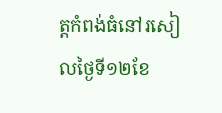ត្តកំពង់ធំនៅរសៀលថ្ងៃទី១២ខែ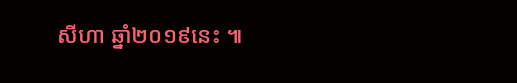សីហា ឆ្នាំ២០១៩នេះ ៕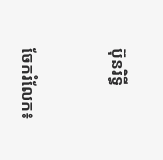ប៊ុនរិទ្ធី


ចែករំលែក៖